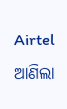Airtel ଆଣିଲା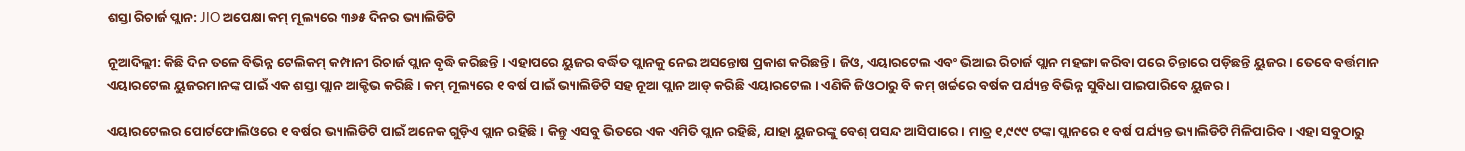ଶସ୍ତା ରିଚାର୍ଜ ପ୍ଲାନ: JIO ଅପେକ୍ଷା କମ୍ ମୂଲ୍ୟରେ ୩୬୫ ଦିନର ଭ୍ୟାଲିଡିଟି

ନୂଆଦିଲ୍ଲୀ: କିଛି ଦିନ ତଳେ ବିଭିନ୍ନ ଟେଲିକମ୍ କମ୍ପାନୀ ରିଚାର୍ଜ ପ୍ଲାନ ବୃଦ୍ଧି କରିଛନ୍ତି । ଏହାପରେ ୟୁଜର ବର୍ଦ୍ଧିତ ପ୍ଲାନକୁ ନେଇ ଅସନ୍ତୋଷ ପ୍ରକାଶ କରିଛନ୍ତି । ଜିଓ, ଏୟାରଟେଲ ଏବଂ ଭିଆଇ ରିଚାର୍ଜ ପ୍ଲାନ ମହଙ୍ଗା କରିବା ପରେ ଚିନ୍ତାରେ ପଡ଼ିଛନ୍ତି ୟୁଜର । ତେବେ ବର୍ତ୍ତମାନ ଏୟାରଟେଲ ୟୁଜରମାନଙ୍କ ପାଇଁ ଏକ ଶସ୍ତା ପ୍ଲାନ ଆକ୍ଟିଭ କରିଛି । କମ୍ ମୂଲ୍ୟରେ ୧ ବର୍ଷ ପାଇଁ ଭ୍ୟାଲିଡିଟି ସହ ନୂଆ ପ୍ଲାନ ଆଡ୍ କରିଛି ଏୟାରଟେଲ । ଏଣିକି ଜିଓଠାରୁ ବି କମ୍ ଖର୍ଚ୍ଚରେ ବର୍ଷକ ପର୍ଯ୍ୟନ୍ତ ବିଭିନ୍ନ ସୁବିଧା ପାଇପାରିବେ ୟୁଜର ।

ଏୟାରଟେଲର ପୋର୍ଟଫୋଲିଓରେ ୧ ବର୍ଷର ଭ୍ୟାଲିଡିଟି ପାଇଁ ଅନେକ ଗୁଡ଼ିଏ ପ୍ଲାନ ରହିଛି । କିନ୍ତୁ ଏସବୁ ଭିତରେ ଏକ ଏମିତି ପ୍ଲାନ ରହିଛି, ଯାହା ୟୁଜରଙ୍କୁ ବେଶ୍ ପସନ୍ଦ ଆସିପାରେ । ମାତ୍ର ୧,୯୯୯ ଟଙ୍କା ପ୍ଲାନରେ ୧ ବର୍ଷ ପର୍ଯ୍ୟନ୍ତ ଭ୍ୟାଲିଡିଟି ମିଳିପାରିବ । ଏହା ସବୁଠାରୁ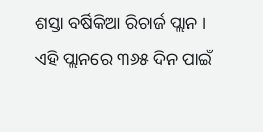ଶସ୍ତା ବର୍ଷିକିଆ ରିଚାର୍ଜ ପ୍ଲାନ । ଏହି ପ୍ଲାନରେ ୩୬୫ ଦିନ ପାଇଁ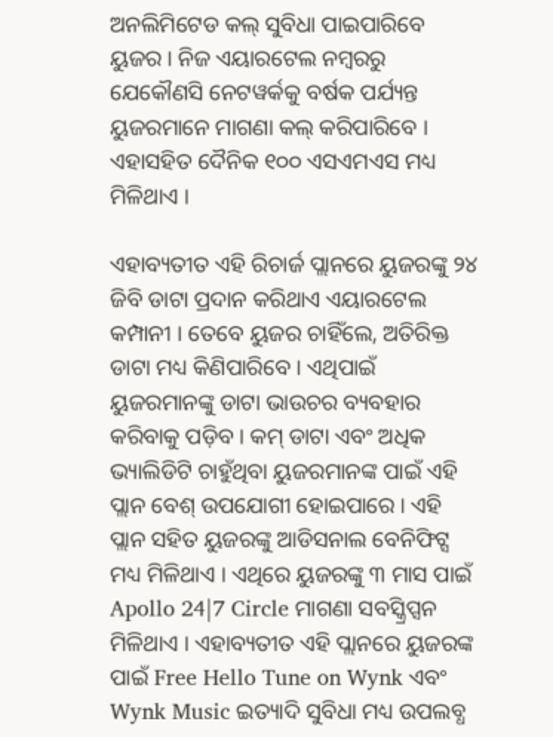ଅନଲିମିଟେଡ କଲ୍ ସୁବିଧା ପାଇପାରିବେ ୟୁଜର । ନିଜ ଏୟାରଟେଲ ନମ୍ବରରୁ ଯେକୌଣସି ନେଟୱର୍କକୁ ବର୍ଷକ ପର୍ଯ୍ୟନ୍ତ ୟୁଜରମାନେ ମାଗଣା କଲ୍ କରିପାରିବେ । ଏହାସହିତ ଦୈନିକ ୧୦୦ ଏସଏମଏସ ମଧ୍ୟ ମିଳିଥାଏ ।

ଏହାବ୍ୟତୀତ ଏହି ରିଚାର୍ଜ ପ୍ଲାନରେ ୟୁଜରଙ୍କୁ ୨୪ ଜିବି ଡାଟା ପ୍ରଦାନ କରିଥାଏ ଏୟାରଟେଲ କମ୍ପାନୀ । ତେବେ ୟୁଜର ଚାହିଁଲେ, ଅତିରିକ୍ତ ଡାଟା ମଧ୍ୟ କିଣିପାରିବେ । ଏଥିପାଇଁ ୟୁଜରମାନଙ୍କୁ ଡାଟା ଭାଉଚର ବ୍ୟବହାର କରିବାକୁ ପଡ଼ିବ । କମ୍ ଡାଟା ଏବଂ ଅଧିକ ଭ୍ୟାଲିଡିଟି ଚାହୁଁଥିବା ୟୁଜରମାନଙ୍କ ପାଇଁ ଏହି ପ୍ଲାନ ବେଶ୍ ଉପଯୋଗୀ ହୋଇପାରେ । ଏହି ପ୍ଲାନ ସହିତ ୟୁଜରଙ୍କୁ ଆଡିସନାଲ ବେନିଫିଟ୍ସ ମଧ୍ୟ ମିଳିଥାଏ । ଏଥିରେ ୟୁଜରଙ୍କୁ ୩ ମାସ ପାଇଁ Apollo 24|7 Circle ମାଗଣା ସବସ୍କ୍ରିପ୍ସନ ମିଳିଥାଏ । ଏହାବ୍ୟତୀତ ଏହି ପ୍ଲାନରେ ୟୁଜରଙ୍କ ପାଇଁ Free Hello Tune on Wynk ଏବଂ Wynk Music ଇତ୍ୟାଦି ସୁବିଧା ମଧ୍ୟ ଉପଲବ୍ଧ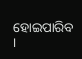ହୋଇପାରିବ ।